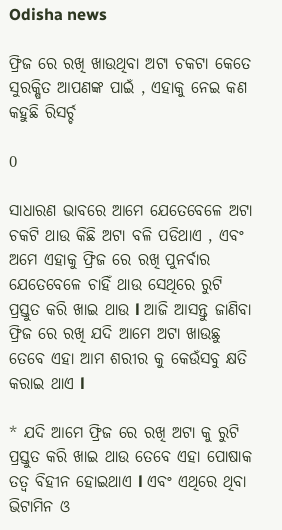Odisha news

ଫ୍ରିଜ ରେ ରଖି ଖାଉଥିବା ଅଟା ଚକଟା କେତେ ସୁରକ୍ଷିତ ଆପଣଙ୍କ ପାଇଁ , ଏହାକୁ ନେଇ କଣ କହୁଛି ରିସର୍ଚ୍ଚ

0

ସାଧାରଣ ଭାବରେ ଆମେ ଯେତେବେଳେ ଅଟା ଚକଟି ଥାଉ କିଛି ଅଟା ବଳି ପଡିଥାଏ , ଏବଂ ଅମେ ଏହାକୁ ଫ୍ରିଜ ରେ ରଖି ପୁନର୍ବାର ଯେତେବେଳେ ଚାହିଁ ଥାଉ ସେଥିରେ ରୁଟି ପ୍ରସ୍ତୁତ କରି ଖାଇ ଥାଉ l ଆଜି ଆସନ୍ତୁ ଜାଣିବା ଫ୍ରିଜ ରେ ରଖି ଯଦି ଆମେ ଅଟା ଖାଉଛୁ ତେବେ ଏହା ଆମ ଶରୀର କୁ କେଉଁସବୁ କ୍ଷତି କରାଇ ଥାଏ l

* ଯଦି ଆମେ ଫ୍ରିଜ ରେ ରଖି ଅଟା କୁ ରୁଟି ପ୍ରସ୍ତୁତ କରି ଖାଇ ଥାଉ ତେବେ ଏହା ପୋଷାକ ତତ୍ୱ ବିହୀନ ହୋଇଥାଏ l ଏବଂ ଏଥିରେ ଥିବା ଭିଟାମିନ ଓ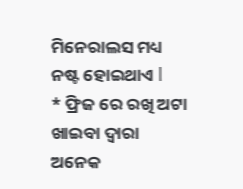ମିନେରାଲସ ମଧ୍ୟ ନଷ୍ଟ ହୋଇଥାଏ l
* ଫ୍ରିଜ ରେ ରଖି ଅଟା ଖାଇବା ଦ୍ୱାରା ଅନେକ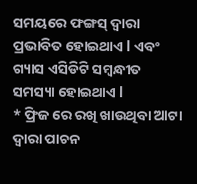ସମୟରେ ଫଙ୍ଗସ୍ ଦ୍ୱାରା ପ୍ରଭାବିତ ହୋଇଥାଏ l ଏବଂ ଗ୍ୟାସ ଏସିଡିଟି ସମ୍ବନ୍ଧୀତ ସମସ୍ୟା ହୋଇଥାଏ l
* ଫ୍ରିଜ ରେ ରଖି ଖାଉଥିବା ଆଟା ଦ୍ୱାରା ପାଚନ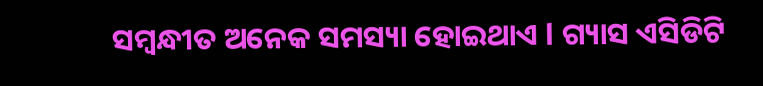ସମ୍ବନ୍ଧୀତ ଅନେକ ସମସ୍ୟା ହୋଇଥାଏ l ଗ୍ୟାସ ଏସିଡିଟି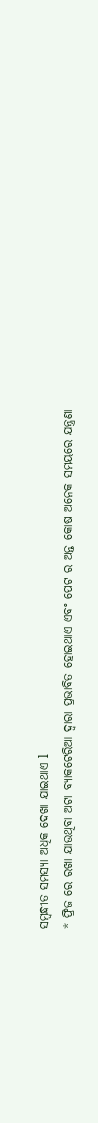ସମ୍ବନ୍ଧୀତ ସମସ୍ୟା ଅଧିକ ଦେଖା ଯାଇଥାଏ l
* ଫ୍ରିଜ ରେ ରଖା ଯାଉଥିବା ଅଟା ବ୍ୟାକଟେରିଆ ଦ୍ୱାରା ପ୍ରଭାବିତ ହୋଇଥାଏ ଏବଂ ପେଟ ର ଅନ୍ତ କୋଷ ଅନେକ ସମୟରେ ଯନ୍ତ୍ରଣା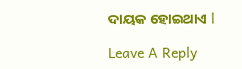ଦାୟକ ହୋଇଥାଏ l

Leave A Reply